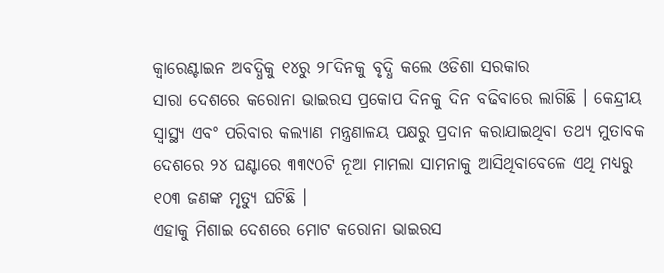କ୍ୱାରେଣ୍ଟାଇନ ଅବଦ୍ଧିକୁ ୧୪ରୁ ୨୮ଦିନକୁ ବୃଦ୍ଧି କଲେ ଓଡିଶା ସରକାର
ସାରା ଦେଶରେ କରୋନା ଭାଇରସ ପ୍ରକୋପ ଦିନକୁ ଦିନ ବଢିବାରେ ଲାଗିଛି । କେନ୍ଦ୍ରୀୟ ସ୍ୱାସ୍ଥ୍ୟ ଏବଂ ପରିବାର କଲ୍ୟାଣ ମନ୍ତ୍ରଣାଳୟ ପକ୍ଷରୁ ପ୍ରଦାନ କରାଯାଇଥିବା ତଥ୍ୟ ମୁତାବକ ଦେଶରେ ୨୪ ଘଣ୍ଟାରେ ୩୩୯୦ଟି ନୂଆ ମାମଲା ସାମନାକୁ ଆସିଥିବାବେଳେ ଏଥି ମଧ୍ୟରୁ ୧୦୩ ଜଣଙ୍କ ମୃତ୍ୟୁ ଘଟିଛି ।
ଏହାକୁ ମିଶାଇ ଦେଶରେ ମୋଟ କରୋନା ଭାଇରସ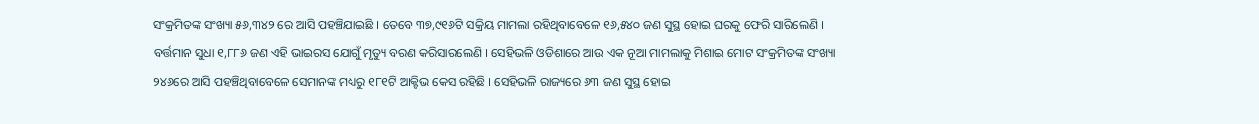ସଂକ୍ରମିତଙ୍କ ସଂଖ୍ୟା ୫୬,୩୪୨ ରେ ଆସି ପହଞ୍ଚିଯାଇଛି । ତେବେ ୩୭,୯୧୬ଟି ସକ୍ରିୟ ମାମଲା ରହିଥିବାବେଳେ ୧୬,୫୪୦ ଜଣ ସୁସ୍ଥ ହୋଇ ଘରକୁ ଫେରି ସାରିଲେଣି । ବର୍ତ୍ତମାନ ସୁଧା ୧,୮୮୬ ଜଣ ଏହି ଭାଇରସ ଯୋଗୁଁ ମୃତ୍ୟୁ ବରଣ କରିସାରଲେଣି । ସେହିଭଳି ଓଡିଶାରେ ଆଉ ଏକ ନୂଆ ମାମଲାକୁ ମିଶାଇ ମୋଟ ସଂକ୍ରମିତଙ୍କ ସଂଖ୍ୟା ୨୪୬ରେ ଆସି ପହଞ୍ଚିଥିବାବେଳେ ସେମାନଙ୍କ ମଧ୍ୟରୁ ୧୮୧ଟି ଆକ୍ଟିଭ କେସ ରହିଛି । ସେହିଭଳି ରାଜ୍ୟରେ ୬୩ ଜଣ ସୁସ୍ଥ ହୋଇ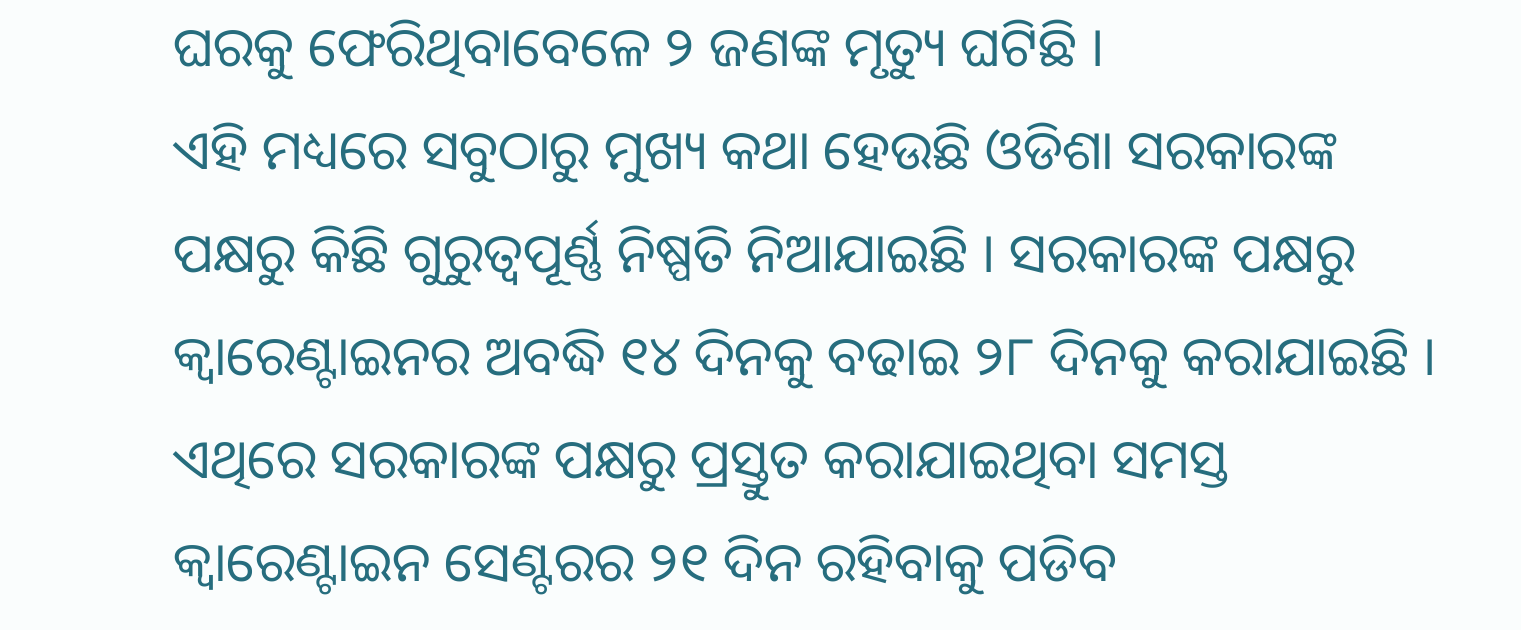ଘରକୁ ଫେରିଥିବାବେଳେ ୨ ଜଣଙ୍କ ମୃତ୍ୟୁ ଘଟିଛି ।
ଏହି ମଧ୍ୟରେ ସବୁଠାରୁ ମୁଖ୍ୟ କଥା ହେଉଛି ଓଡିଶା ସରକାରଙ୍କ ପକ୍ଷରୁ କିଛି ଗୁରୁତ୍ୱପୂର୍ଣ୍ଣ ନିଷ୍ପତି ନିଆଯାଇଛି । ସରକାରଙ୍କ ପକ୍ଷରୁ କ୍ୱାରେଣ୍ଟାଇନର ଅବଦ୍ଧି ୧୪ ଦିନକୁ ବଢାଇ ୨୮ ଦିନକୁ କରାଯାଇଛି । ଏଥିରେ ସରକାରଙ୍କ ପକ୍ଷରୁ ପ୍ରସ୍ତୁତ କରାଯାଇଥିବା ସମସ୍ତ କ୍ୱାରେଣ୍ଟାଇନ ସେଣ୍ଟରର ୨୧ ଦିନ ରହିବାକୁ ପଡିବ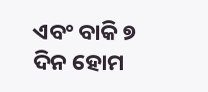ଏବଂ ବାକି ୭ ଦିନ ହୋମ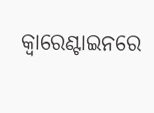କ୍ୱାରେଣ୍ଟାଇନରେ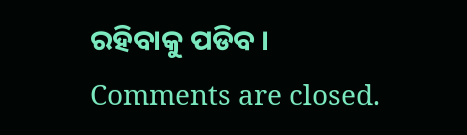ରହିବାକୁ ପଡିବ ।
Comments are closed.